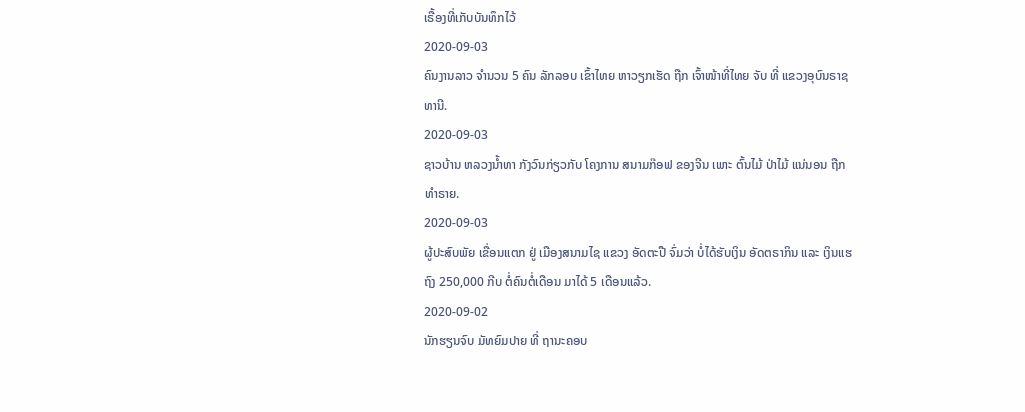ເຣື້ອງທີ່ເກັບບັນທຶກໄວ້
2020-09-03
ຄົນງານລາວ ຈຳນວນ 5 ຄົນ ລັກລອບ ເຂົ້າໄທຍ ຫາວຽກເຮັດ ຖືກ ເຈົ້າໜ້າທີ່ໄທຍ ຈັບ ທີ່ ແຂວງອຸບົນຣາຊທານີ.
2020-09-03
ຊາວບ້ານ ຫລວງນ້ຳທາ ກັງວົນກ່ຽວກັບ ໂຄງການ ສນາມກ໊ອຟ ຂອງຈີນ ເພາະ ຕົ້ນໄມ້ ປ່າໄມ້ ແນ່ນອນ ຖືກທໍາຣາຍ.
2020-09-03
ຜູ້ປະສົບພັຍ ເຂື່ອນແຕກ ຢູ່ ເມືອງສນາມໄຊ ແຂວງ ອັດຕະປື ຈົ່ມວ່າ ບໍ່ໄດ້ຮັບເງິນ ອັດຕຣາກິນ ແລະ ເງິນແຮຖົງ 250,000 ກີບ ຕໍ່ຄົນຕໍ່ເດືອນ ມາໄດ້ 5 ເດືອນແລ້ວ.
2020-09-02
ນັກຮຽນຈົບ ມັທຍົມປາຍ ທີ່ ຖານະຄອບ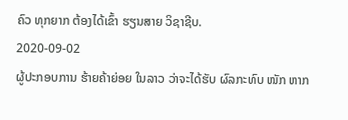ຄົວ ທຸກຍາກ ຕ້ອງໄດ້ເຂົ້າ ຮຽນສາຍ ວິຊາຊີບ.
2020-09-02
ຜູ້ປະກອບການ ຮ້າຍຄ້າຍ່ອຍ ໃນລາວ ວ່າຈະໄດ້ຮັບ ຜົລກະທົບ ໜັກ ຫາກ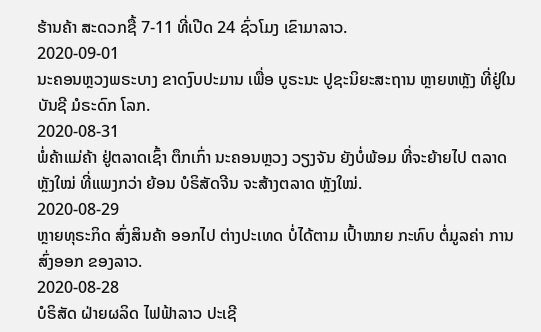ຮ້ານຄ້າ ສະດວກຊື້ 7-11 ທີ່ເປີດ 24 ຊົ່ວໂມງ ເຂົາມາລາວ.
2020-09-01
ນະຄອນຫຼວງພຣະບາງ ຂາດງົບປະມານ ເພື່ອ ບູຣະນະ ປູຊະນິຍະສະຖານ ຫຼາຍຫຫຼັງ ທີ່ຢູ່ໃນບັນຊີ ມໍຣະດົກ ໂລກ.
2020-08-31
ພໍ່ຄ້າແມ່ຄ້າ ຢູ່ຕລາດເຊົ້າ ຕຶກເກົ່າ ນະຄອນຫຼວງ ວຽງຈັນ ຍັງບໍ່ພ້ອມ ທີ່ຈະຍ້າຍໄປ ຕລາດຫຼັງໃໝ່ ທີ່ແພງກວ່າ ຍ້ອນ ບໍຣິສັດຈີນ ຈະສ້າງຕລາດ ຫຼັງໃໝ່.
2020-08-29
ຫຼາຍທຸຣະກິດ ສົ່ງສິນຄ້າ ອອກໄປ ຕ່າງປະເທດ ບໍ່ໄດ້ຕາມ ເປົ້າໝາຍ ກະທົບ ຕໍ່ມູລຄ່າ ການສົ່ງອອກ ຂອງລາວ.
2020-08-28
ບໍຣິສັດ ຝ່າຍຜລິດ ໄຟຟ້າລາວ ປະເຊີ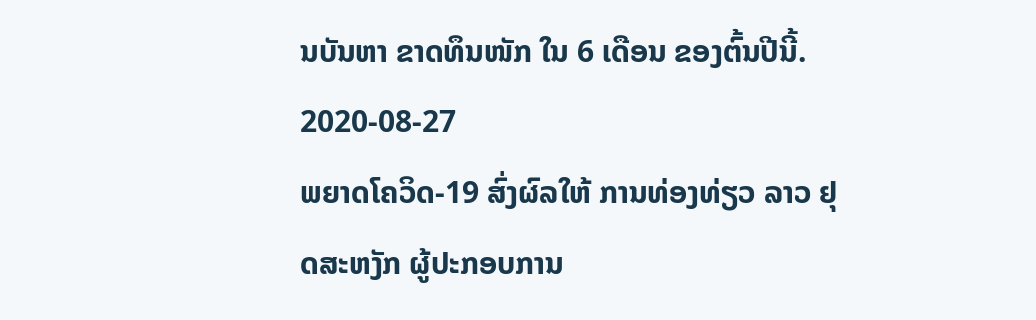ນບັນຫາ ຂາດທຶນໜັກ ໃນ 6 ເດືອນ ຂອງຕົ້ນປີນີ້.
2020-08-27
ພຍາດໂຄວິດ-19 ສົ່ງຜົລໃຫ້ ການທ່ອງທ່ຽວ ລາວ ຢຸດສະຫງັກ ຜູ້ປະກອບການ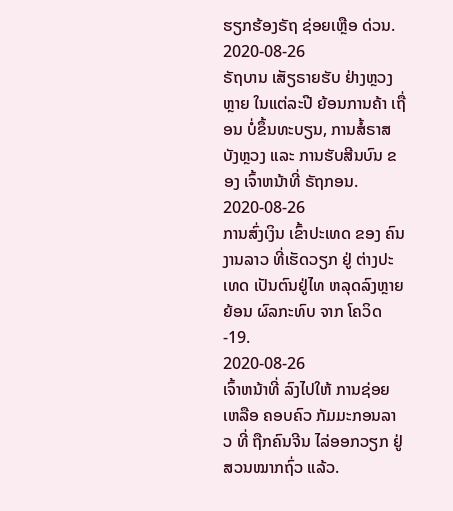ຮຽກຮ້ອງຣັຖ ຊ່ອຍເຫຼືອ ດ່ວນ.
2020-08-26
ຣັຖບານ ເສັຽຣາຍຮັບ ຢ່າງຫຼວງຫຼາຍ ໃນແຕ່ລະປີ ຍ້ອນການຄ້າ ເຖື່ອນ ບໍ່ຂຶ້ນທະບຽນ, ການສໍ້ຣາສ ບັງຫຼວງ ແລະ ການຮັບສີນບົນ ຂອງ ເຈົ້າຫນ້າທີ່ ຣັຖກອນ.
2020-08-26
ການສົ່ງເງິນ ເຂົ້າປະເທດ ຂອງ ຄົນງານລາວ ທີ່ເຮັດວຽກ ຢູ່ ຕ່າງປະເທດ ເປັນຕົນຢູ່ໄທ ຫລຸດລົງຫຼາຍ ຍ້ອນ ຜົລກະທົບ ຈາກ ໂຄວິດ-19.
2020-08-26
ເຈົ້າຫນ້າທີ່ ລົງໄປໃຫ້ ການຊ່ອຍເຫລືອ ຄອບຄົວ ກັມມະກອນລາວ ທີ່ ຖືກຄົນຈີນ ໄລ່ອອກວຽກ ຢູ່ ສວນໝາກຖົ່ວ ແລ້ວ.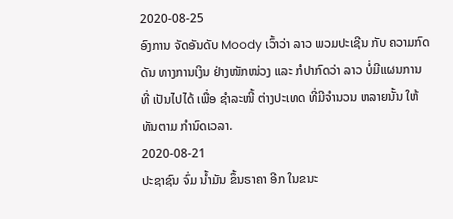2020-08-25
ອົງການ ຈັດອັນດັບ Moody ເວົ້າວ່າ ລາວ ພວມປະເຊີນ ກັບ ຄວາມກົດດັນ ທາງການເງິນ ຢ່າງໜັກໜ່ວງ ແລະ ກໍປາກົດວ່າ ລາວ ບໍ່ມີແຜນການ ທີ່ ເປັນໄປໄດ້ ເພື່ອ ຊໍາລະໜີ້ ຕ່າງປະເທດ ທີ່ມີຈໍານວນ ຫລາຍນັ້ນ ໃຫ້ທັນຕາມ ກໍານົດເວລາ.
2020-08-21
ປະຊາຊົນ ຈົ່ມ ນໍ້າມັນ ຂຶ້ນຣາຄາ ອີກ ໃນຂນະ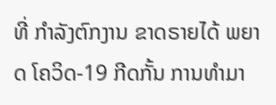ທີ່ ກໍາລັງຕົກງານ ຂາດຣາຍໄດ້ ພຍາດ ໂຄວິດ-19 ກີດກັ້ນ ການທໍາມາ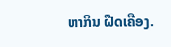ຫາກິນ ຝືດເຄືອງ.